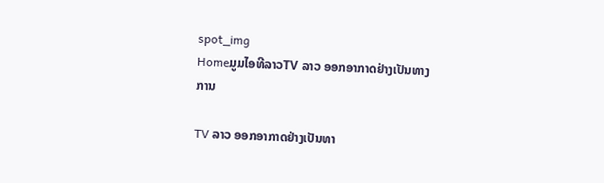spot_img
HomeມູມໄອທີລາວTV ລາວ ອອກອາກາດຢ່າງເປັນທາງການ

TV ລາວ ອອກອາກາດຢ່າງເປັນທາ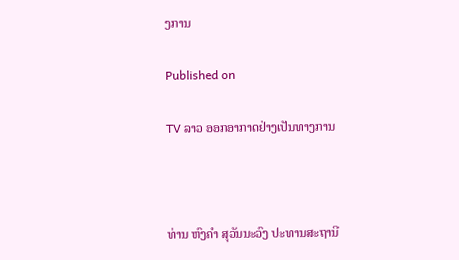ງການ

Published on

TV ລາວ ອອກອາກາດຢ່າງເປັນທາງການ



ທ່ານ ຫົງຄຳ ສຸວັນນະວົງ ປະທານສະຖານີ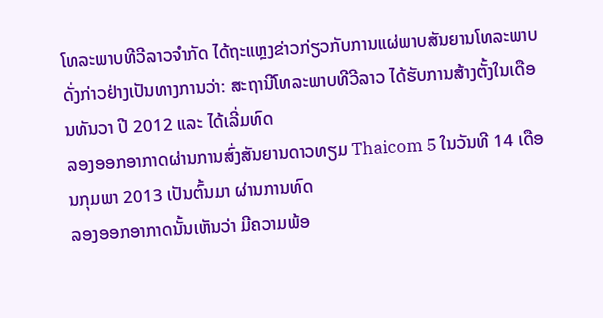ໂທລະພາບທີວີລາວຈຳກັດ ໄດ້ຖະແຫຼງຂ່າວກ່ຽວກັບການແຜ່ພາບສັນຍານໂທລະພາບ
ດັ່ງກ່າວຢ່າງເປັນທາງການວ່າ: ສະຖານີໂທລະພາບທີວີລາວ ໄດ້ຮັບການສ້າງຕັ້ງໃນເດືອນທັນວາ ປີ 2012 ແລະ ໄດ້ເລີ່ມທົດ
ລອງອອກອາກາດຜ່ານການສົ່ງສັນຍານດາວທຽມ Thaicom 5 ໃນວັນທີ 14 ເດືອນກຸມພາ 2013 ເປັນຕົ້ນມາ ຜ່ານການທົດ
ລອງອອກອາກາດນັ້ນເຫັນວ່າ ມີຄວາມພ້ອ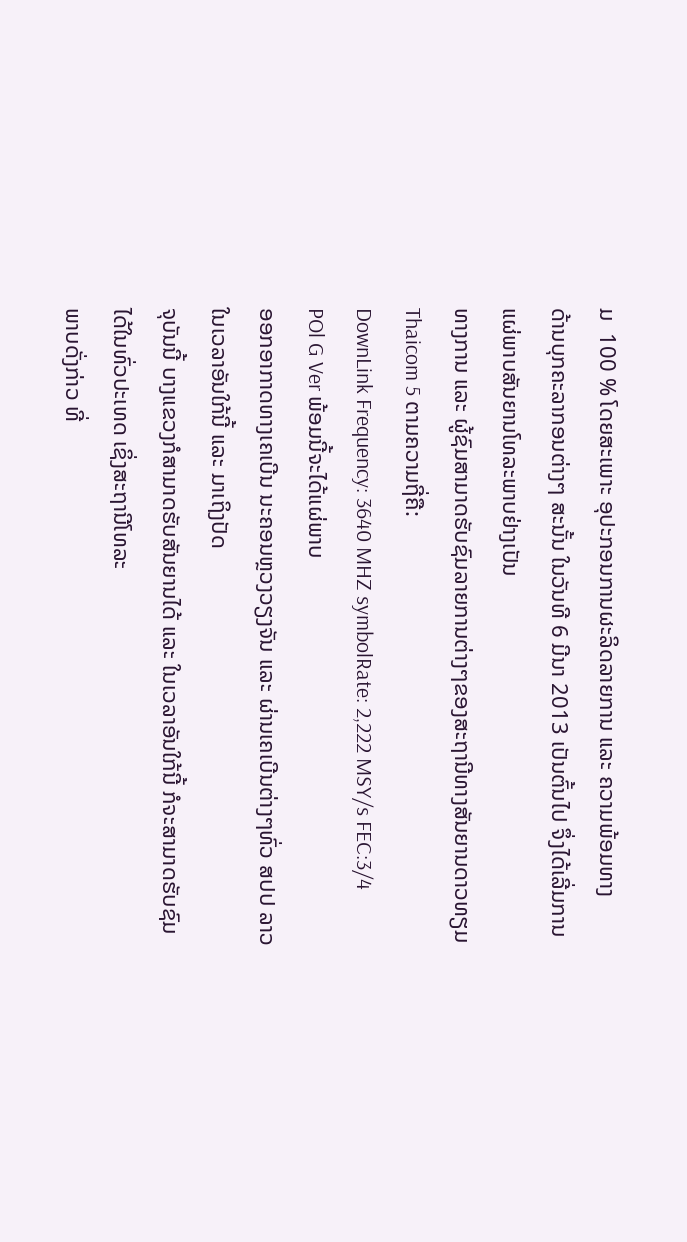ມ  100 % ໂດຍສະເພາະ ອຸປະກອນການຜະລິດລາຍການ ແລະ ຄວາມພ້ອມທາງ
ດ້ານບຸກຄະລາກອນຕ່າງໆ ສະນັ້ນ ໃນວັນທີ 6 ມີນາ 2013 ເປັນຕົ້ນໄປ ຈຶ່ງໄດ້ເລີ່ມການແຜ່ພາບສັນຍານໂທລະພາບຢ່າງເປັນ
ທາງການ ແລະ ຜູ້ຊົມສາມາດຮັບຊົມລາຍການຕ່າງໆຂອງສະຖານີທາງສັນຍານດາວທຽມ Thaicom 5 ຕາມຄວາມຖີ່ຄື:
DownLink Frequency: 3640 MHZ symbolRate: 2,222 MSY/s FEC:3/4 POl G Ver ພ້ອມນີ້ຈະໄດ້ແຜ່ພາບ
ອອກອາກາດທາງເຄເບີນ ນະຄອນຫຼວງວຽງຈັນ ແລະ ຜ່ານເຄເບີນຕ່າງໆທົ່ວ ສປປ ລາວ ໃນເວລາອັນໃກ້ນີ້ ແລະ ມາເຖິງປັດ
ຈຸບັນນີ້ ບາງແຂວງກໍສາມາດຮັບສັນຍານໄດ້ ແລະ ໃນເວລາອັນໃກ້ນີ້ ກໍຈະສາມາດຮັບຊົມໄດ້ໃນທົ່ວປະເທດ ເຊິ່ງສະຖານີໂທລະ
ພາບດັ່ງກ່າວ ທີ່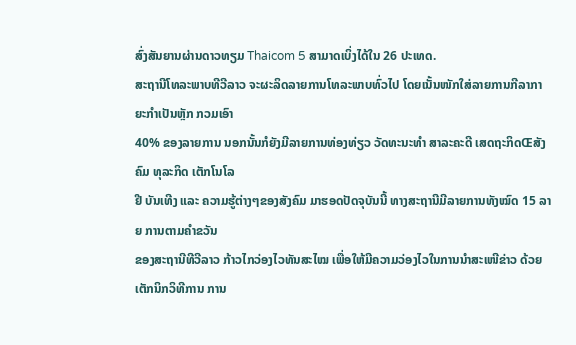ສົ່ງສັນຍານຜ່ານດາວທຽມ Thaicom 5 ສາມາດເບິ່ງໄດ້ໃນ 26 ປະເທດ.
ສະຖານີໂທລະພາບທີວີລາວ ຈະຜະລິດລາຍການໂທລະພາບທົ່ວໄປ ໂດຍເນັ້ນໜັກໃສ່ລາຍການກີລາກາຍະກຳເປັນຫຼັກ ກວມເອົາ
40% ຂອງລາຍການ ນອກນັ້ນກໍຍັງມີລາຍການທ່ອງທ່ຽວ ວັດທະນະທຳ ສາລະຄະດີ ເສດຖະກິດŒສັງຄົມ ທຸລະກິດ ເຕັກໂນໂລ
ຢີ ບັນເທີງ ແລະ ຄວາມຮູ້ຕ່າງໆຂອງສັງຄົມ ມາຮອດປັດຈຸບັນນີ້ ທາງສະຖານີມີລາຍການທັງໝົດ 15 ລາຍ ການຕາມຄຳຂວັນ
ຂອງສະຖານີທີວີລາວ ກ້າວໄກວ່ອງໄວທັນສະໄໝ ເພື່ອໃຫ້ມີຄວາມວ່ອງໄວໃນການນຳສະເໜີຂ່າວ ດ້ວຍເຕັກນິກວິທີການ ການ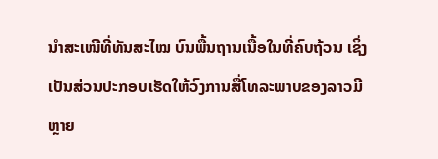ນຳສະເໜີທີ່ທັນສະໄໝ ບົນພື້ນຖານເນື້ອໃນທີ່ຄົບຖ້ວນ ເຊິ່ງເປັນສ່ວນປະກອບເຮັດໃຫ້ວົງການສື່ໂທລະພາບຂອງລາວມີຫຼາຍ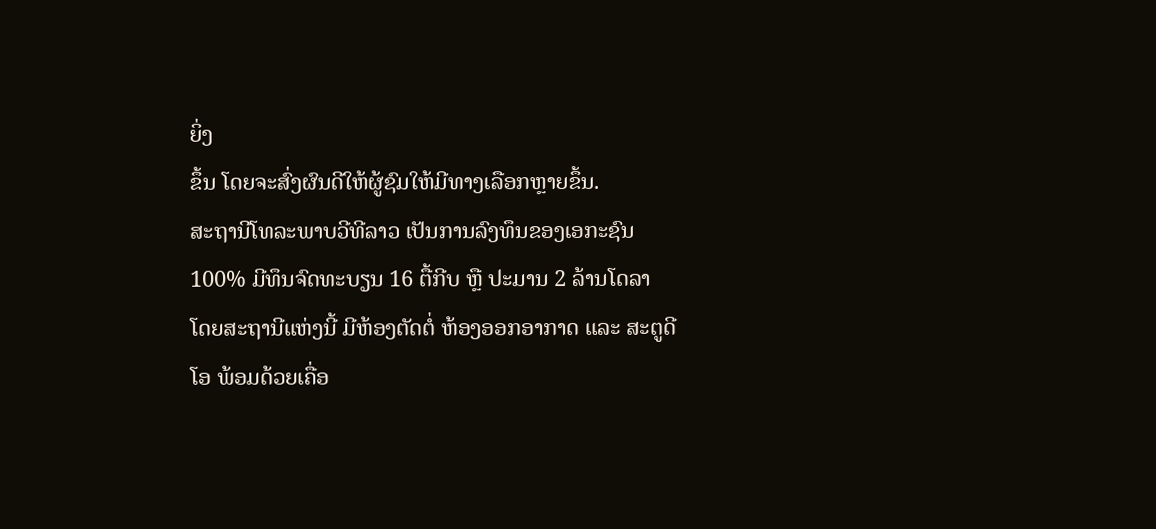ຍິ່ງ
ຂຶ້ນ ໂດຍຈະສົ່ງຜົນດີໃຫ້ຜູ້ຊົມໃຫ້ມີທາງເລືອກຫຼາຍຂຶ້ນ.
ສະຖານີໂທລະພາບວີທີລາວ ເປັນການລົງທຶນຂອງເອກະຊົນ 100% ມີທຶນຈົດທະບຽນ 16 ຕື້ກີບ ຫຼື ປະມານ 2 ລ້ານໂດລາ
ໂດຍສະຖານີແຫ່ງນີ້ ມີຫ້ອງຕັດຕໍ່ ຫ້ອງອອກອາກາດ ແລະ ສະຕູດີໂອ ພ້ອມດ້ວຍເຄື່ອ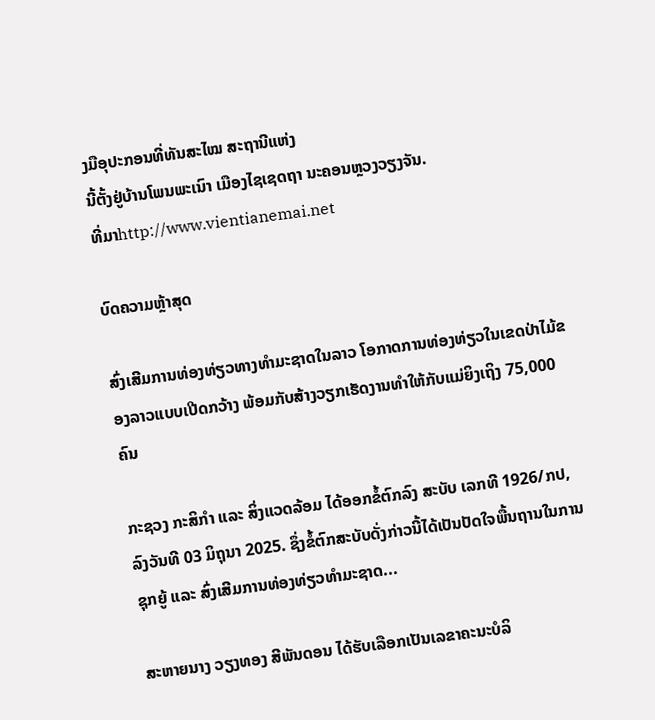ງມືອຸປະກອນທີ່ທັນສະໄໝ ສະຖານີແຫ່ງ
ນີ້ຕັ້ງຢູ່ບ້ານໂພນພະເນົາ ເມືອງໄຊເຊດຖາ ນະຄອນຫຼວງວຽງຈັນ.
ທີ່ມາhttp://www.vientianemai.net

ບົດຄວາມຫຼ້າສຸດ

ສົ່ງເສີມການທ່ອງທ່ຽວທາງທຳມະຊາດໃນລາວ ໂອກາດການທ່ອງທ່ຽວໃນເຂດປ່າໄມ້ຂອງລາວແບບເປີດກວ້າງ ພ້ອມກັບສ້າງວຽກເຮັດງານທຳໃຫ້ກັບແມ່ຍິງເຖິງ 75,000 ຄົນ

ກະຊວງ ກະສິກໍາ ແລະ ສິ່ງແວດລ້ອມ ໄດ້ອອກຂໍ້ຕົກລົງ ສະບັບ ເລກທີ 1926/ກປ,ລົງວັນທີ 03 ມິຖຸນາ 2025. ຊຶ່ງຂໍ້ຕົກສະບັບດັ່ງກ່າວນີ້ໄດ້ເປັນປັດໃຈພື້ນຖານໃນການຊຸກຍູ້ ແລະ ສົ່ງເສີມການທ່ອງທ່ຽວທຳມະຊາດ...

ສະຫາຍນາງ ວຽງທອງ ສີພັນດອນ ໄດ້ຮັບເລືອກເປັນເລຂາຄະນະບໍລິ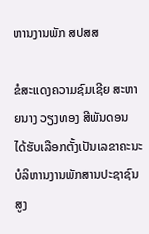ຫານງານພັກ ສປສສ

ຂໍສະແດງຄວາມຊົມເຊີຍ ສະຫາຍນາງ ວຽງທອງ ສີພັນດອນ ໄດ້ຮັບເລືອກຕັ້ງເປັນເລຂາຄະນະບໍລິຫານງານພັກສານປະຊາຊົນສູງ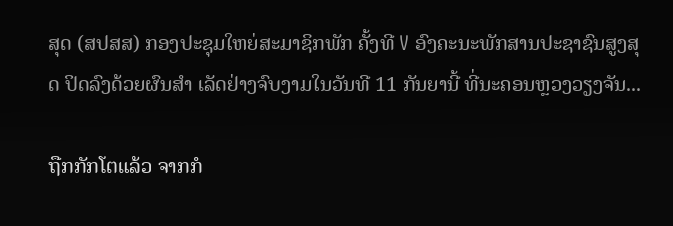ສຸດ (ສປສສ) ກອງປະຊຸມໃຫຍ່ສະມາຊິກພັກ ຄັ້ງທີ V ອົງຄະນະພັກສານປະຊາຊົນສູງສຸດ ປິດລົງດ້ວຍຜົນສຳ ເລັດຢ່າງຈົບງາມໃນວັນທີ 11 ກັນຍານີ້ ທີ່ນະຄອນຫຼວງວຽງຈັນ...

ຖືກກັກໂຕແລ້ວ ຈາກກໍ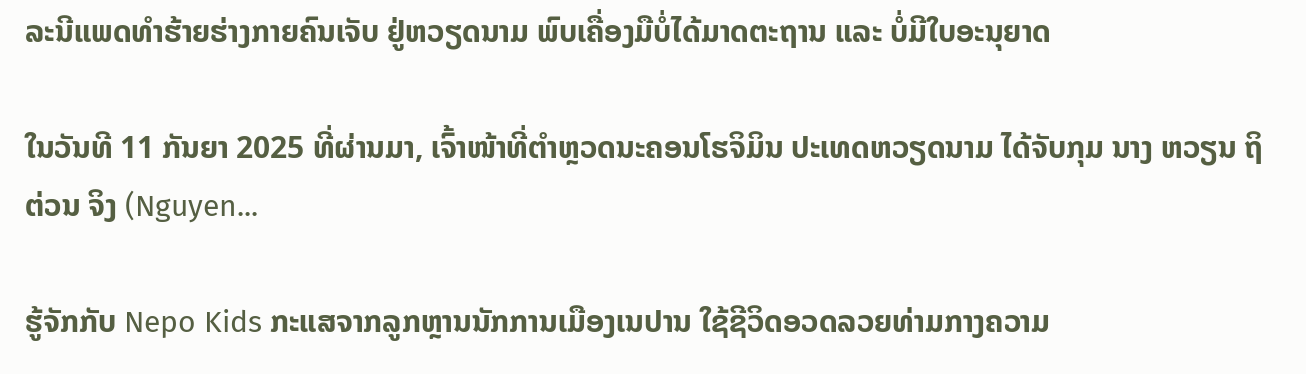ລະນີແພດທຳຮ້າຍຮ່າງກາຍຄົນເຈັບ ຢູ່ຫວຽດນາມ ພົບເຄື່ອງມືບໍ່ໄດ້ມາດຕະຖານ ແລະ ບໍ່ມີໃບອະນຸຍາດ

ໃນວັນທີ 11 ກັນຍາ 2025 ທີ່ຜ່ານມາ, ເຈົ້າໜ້າທີ່ຕຳຫຼວດນະຄອນໂຮຈິມິນ ປະເທດຫວຽດນາມ ໄດ້ຈັບກຸມ ນາງ ຫວຽນ ຖິ ຕ່ວນ ຈິງ (Nguyen...

ຮູ້ຈັກກັບ Nepo Kids ກະແສຈາກລູກຫຼານນັກການເມືອງເນປານ ໃຊ້ຊີວິດອວດລວຍທ່າມກາງຄວາມ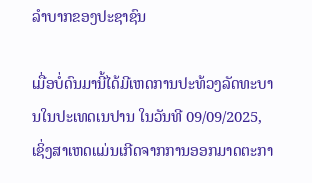ລຳບາກຂອງປະຊາຊົນ

ເມື່ອບໍ່ດົນມານີ້ໄດ້ມີເຫດການປະທ້ວງລັດທະບານໃນປະເທດເນປານ ໃນວັນທີ 09/09/2025, ເຊິ່ງສາເຫດແມ່ນເກີດຈາກການອອກມາດຕະກາ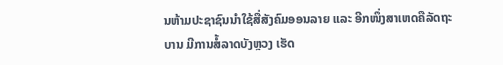ນຫ້າມປະຊາຊົນນໍາໃຊ້ສື່ສັງຄົມອອນລາຍ ແລະ ອີກໜຶ່ງສາເຫດຄືລັດຖະບານ ມີການສໍ້ລາດບັງຫຼວງ ເຮັດ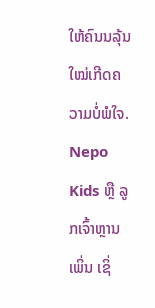ໃຫ້ຄົນນລຸ້ນໃໝ່ເກີດຄວາມບໍ່ພໍໃຈ. Nepo Kids ຫຼື ລູກເຈົ້າຫຼານເພິ່ນ ເຊິ່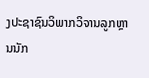ງປະຊາຊົນວິພາກວິຈານລູກຫຼານນັກ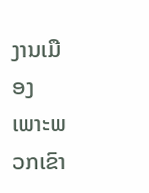ງານເມືອງ ເພາະພວກເຂົາ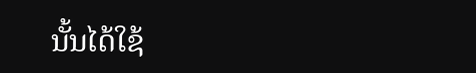ນັ້ນໄດ້ໃຊ້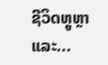ຊີວິດຫຼູຫຼາ ແລະ...